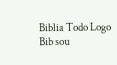Biblia Todo Logo
Bib sou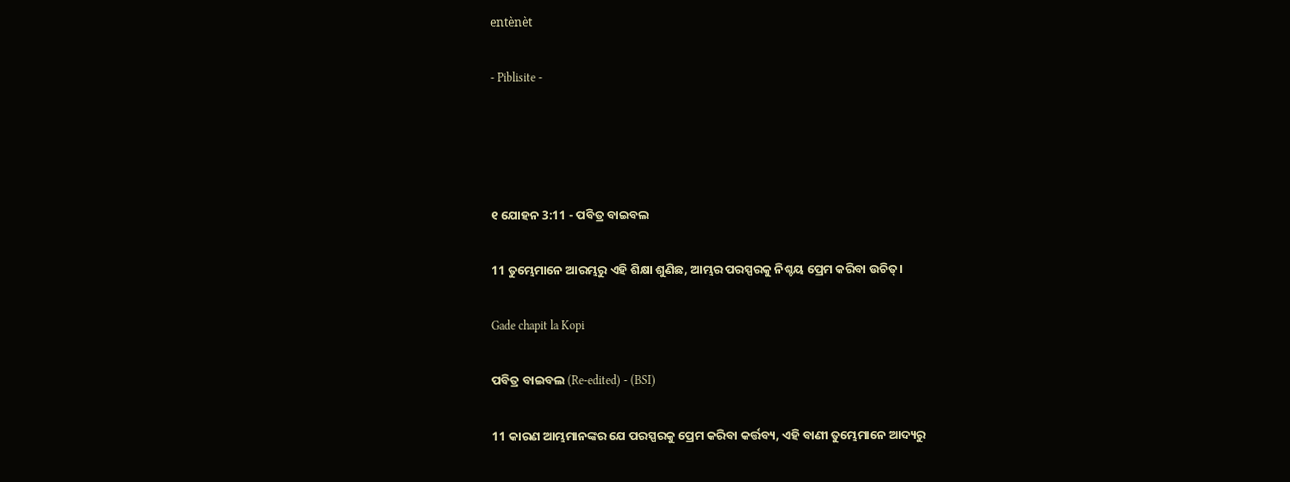entènèt

- Piblisite -




୧ ଯୋହନ 3:11 - ପବିତ୍ର ବାଇବଲ

11 ତୁମ୍ଭେମାନେ ଆରମ୍ଭରୁ ଏହି ଶିକ୍ଷା ଶୁଣିଛ, ଆମ୍ଭର ପରସ୍ପରକୁ ନିଶ୍ଚୟ ପ୍ରେମ କରିବା ଉଚିତ୍।

Gade chapit la Kopi

ପବିତ୍ର ବାଇବଲ (Re-edited) - (BSI)

11 କାରଣ ଆମ୍ଭମାନଙ୍କର ଯେ ପରସ୍ପରକୁ ପ୍ରେମ କରିବା କର୍ତ୍ତବ୍ୟ, ଏହି ବାଣୀ ତୁମ୍ଭେମାନେ ଆଦ୍ୟରୁ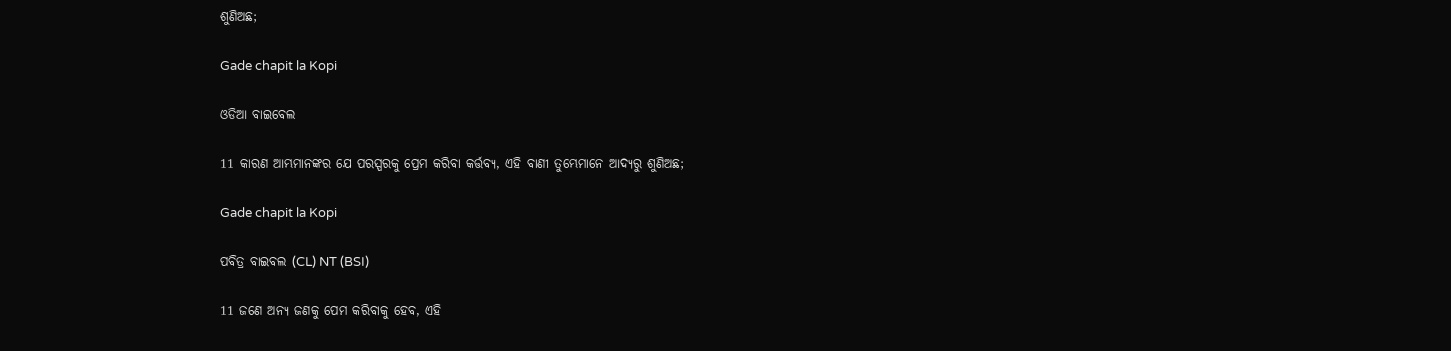ଶୁଣିଅଛ;

Gade chapit la Kopi

ଓଡିଆ ବାଇବେଲ

11 କାରଣ ଆମ୍ଭମାନଙ୍କର ଯେ ପରସ୍ପରକୁ ପ୍ରେମ କରିବା କର୍ତ୍ତବ୍ୟ, ଏହି ବାଣୀ ତୁମ୍ଭେମାନେ ଆଦ୍ୟରୁ ଶୁଣିଅଛ;

Gade chapit la Kopi

ପବିତ୍ର ବାଇବଲ (CL) NT (BSI)

11 ଜଣେ ଅନ୍ୟ ଜଣକୁ ପେମ କରିବାକୁ ହେବ, ଏହି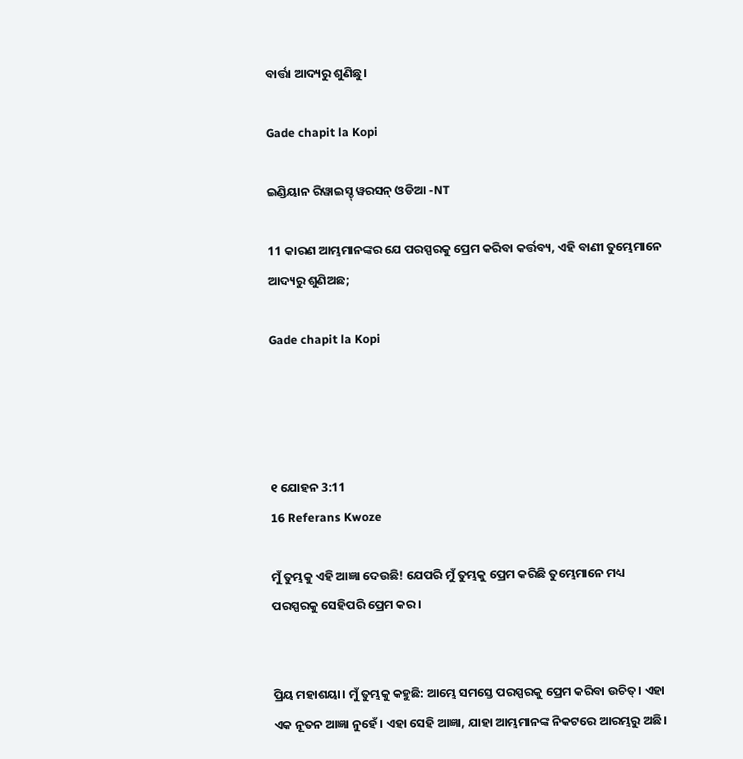ବାର୍ତ୍ତା ଆଦ୍ୟରୁ ଶୁଣିଛୁ।

Gade chapit la Kopi

ଇଣ୍ଡିୟାନ ରିୱାଇସ୍ଡ୍ ୱରସନ୍ ଓଡିଆ -NT

11 କାରଣ ଆମ୍ଭମାନଙ୍କର ଯେ ପରସ୍ପରକୁ ପ୍ରେମ କରିବା କର୍ତ୍ତବ୍ୟ, ଏହି ବାଣୀ ତୁମ୍ଭେମାନେ ଆଦ୍ୟରୁ ଶୁଣିଅଛ;

Gade chapit la Kopi




୧ ଯୋହନ 3:11
16 Referans Kwoze

ମୁଁ ତୁମ୍ଭକୁ ଏହି ଆଜ୍ଞା ଦେଉଛି! ଯେପରି ମୁଁ ତୁମ୍ଭକୁ ପ୍ରେମ କରିଛି ତୁମ୍ଭେମାନେ ମଧ୍ୟ ପରସ୍ପରକୁ ସେହିପରି ପ୍ରେମ କର।


ପ୍ରିୟ ମହାଶୟା। ମୁଁ ତୁମ୍ଭକୁ କହୁଛି: ଆମ୍ଭେ ସମସ୍ତେ ପରସ୍ପରକୁ ପ୍ରେମ କରିବା ଉଚିତ୍। ଏହା ଏକ ନୂତନ ଆଜ୍ଞା ନୁହେଁ। ଏହା ସେହି ଆଜ୍ଞା, ଯାହା ଆମ୍ଭମାନଙ୍କ ନିକଟରେ ଆରମ୍ଭରୁ ଅଛି।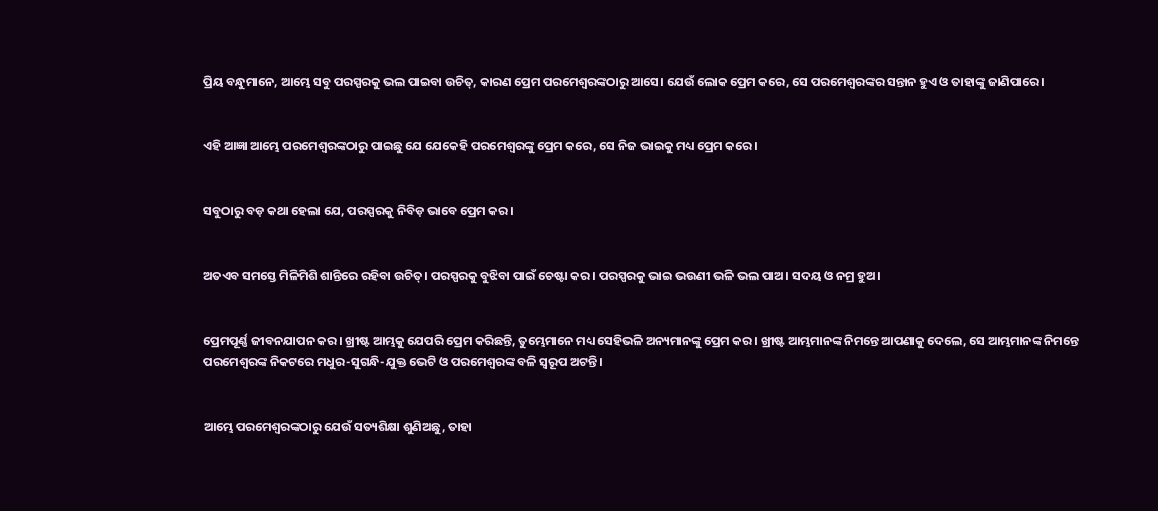ପ୍ରିୟ ବନ୍ଧୁମାନେ, ଆମ୍ଭେ ସବୁ ପରସ୍ପରକୁ ଭଲ ପାଇବା ଉଚିତ୍, କାରଣ ପ୍ରେମ ପରମେଶ୍ୱରଙ୍କଠାରୁ ଆସେ। ଯେଉଁ ଲୋକ ପ୍ରେମ କରେ, ସେ ପରମେଶ୍ୱରଙ୍କର ସନ୍ତାନ ହୁଏ ଓ ତାହାଙ୍କୁ ଜାଣିପାରେ।


ଏହି ଆଜ୍ଞା ଆମ୍ଭେ ପରମେଶ୍ୱରଙ୍କଠାରୁ ପାଇଛୁ ଯେ ଯେକେହି ପରମେଶ୍ୱରଙ୍କୁ ପ୍ରେମ କରେ, ସେ ନିଜ ଭାଇକୁ ମଧ୍ୟ ପ୍ରେମ କରେ।


ସବୁଠାରୁ ବଡ଼ କଥା ହେଲା ଯେ, ପରସ୍ପରକୁ ନିବିଡ଼ ଭାବେ ପ୍ରେମ କର।


ଅତଏବ ସମସ୍ତେ ମିଳିମିଶି ଶାନ୍ତିରେ ରହିବା ଉଚିତ୍। ପରସ୍ପରକୁ ବୁଝିବା ପାଇଁ ଚେଷ୍ଟା କର। ପରସ୍ପରକୁ ଭାଇ ଭଉଣୀ ଭଳି ଭଲ ପାଅ। ସଦୟ ଓ ନମ୍ର ହୁଅ।


ପ୍ରେମପୂର୍ଣ୍ଣ ଜୀବନଯାପନ କର। ଖ୍ରୀଷ୍ଟ ଆମ୍ଭକୁ ଯେପରି ପ୍ରେମ କରିଛନ୍ତି, ତୁମ୍ଭେମାନେ ମଧ୍ୟ ସେହିଭଳି ଅନ୍ୟମାନଙ୍କୁ ପ୍ରେମ କର। ଖ୍ରୀଷ୍ଟ ଆମ୍ଭମାନଙ୍କ ନିମନ୍ତେ ଆପଣାକୁ ଦେଲେ, ସେ ଆମ୍ଭମାନଙ୍କ ନିମନ୍ତେ ପରମେଶ୍ୱରଙ୍କ ନିକଟରେ ମଧୁର-ସୁଗନ୍ଧି-ଯୁକ୍ତ ଭେଟି ଓ ପରମେଶ୍ୱରଙ୍କ ବଳି ସ୍ୱରୂପ ଅଟନ୍ତି।


ଆମ୍ଭେ ପରମେଶ୍ୱରଙ୍କଠାରୁ ଯେଉଁ ସତ୍ୟଶିକ୍ଷା ଶୁଣିଅଛୁ, ତାହା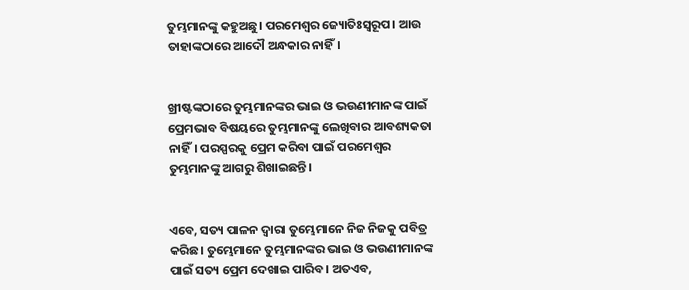ତୁମ୍ଭମାନଙ୍କୁ କହୁଅଛୁ। ପରମେଶ୍ୱର ଜ୍ୟୋତିଃସ୍ୱରୂପ। ଆଉ ତାହାଙ୍କଠାରେ ଆଦୌ ଅନ୍ଧକାର ନାହିଁ।


ଖ୍ରୀଷ୍ଟଙ୍କଠାରେ ତୁମ୍ଭମାନଙ୍କର ଭାଇ ଓ ଭଉଣୀମାନଙ୍କ ପାଇଁ ପ୍ରେମଭାବ ବିଷୟରେ ତୁମ୍ଭମାନଙ୍କୁ ଲେଖିବାର ଆବଶ୍ୟକତା ନାହିଁ। ପରସ୍ପରକୁ ପ୍ରେମ କରିବା ପାଇଁ ପରମେଶ୍ୱର ତୁମ୍ଭମାନଙ୍କୁ ଆଗରୁ ଶିଖାଇଛନ୍ତି।


ଏବେ, ସତ୍ୟ ପାଳନ ଦ୍ୱାରା ତୁମ୍ଭେମାନେ ନିଜ ନିଜକୁ ପବିତ୍ର କରିଛ। ତୁମ୍ଭେମାନେ ତୁମ୍ଭମାନଙ୍କର ଭାଇ ଓ ଭଉଣୀମାନଙ୍କ ପାଇଁ ସତ୍ୟ ପ୍ରେମ ଦେଖାଇ ପାରିବ। ଅତଏବ,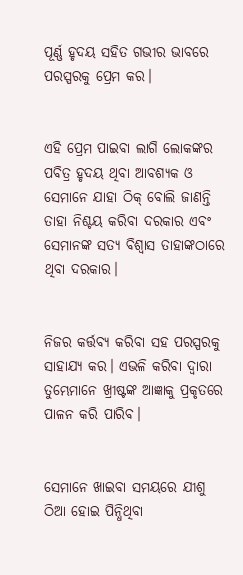ପୂର୍ଣ୍ଣ ହୃଦୟ ସହିତ ଗଭୀର ଭାବରେ ପରସ୍ପରକୁ ପ୍ରେମ କର।


ଏହି ପ୍ରେମ ପାଇବା ଲାଗି ଲୋକଙ୍କର ପବିତ୍ର ହୃଦୟ ଥିବା ଆବଶ୍ୟକ ଓ ସେମାନେ ଯାହା ଠିକ୍ ବୋଲି ଜାଣନ୍ତି ତାହା ନିଶ୍ଚୟ କରିବା ଦରକାର ଏବଂ ସେମାନଙ୍କ ସତ୍ୟ ବିଶ୍ୱାସ ତାହାଙ୍କଠାରେ ଥିବା ଦରକାର।


ନିଜର କର୍ତ୍ତବ୍ୟ କରିବା ସହ ପରସ୍ପରକୁ ସାହାଯ୍ୟ କର। ଏଭଳି କରିବା ଦ୍ୱାରା ତୁମ୍ଭେମାନେ ଖ୍ରୀଷ୍ଟଙ୍କ ଆଜ୍ଞାକୁ ପ୍ରକୃତରେ ପାଳନ କରି ପାରିବ।


ସେମାନେ ଖାଇବା ସମୟରେ ଯୀଶୁ ଠିଆ ହୋଇ ପିନ୍ଧିଥିବା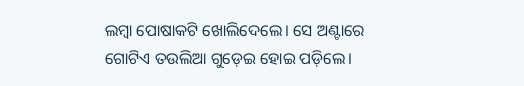ଲମ୍ବା ପୋଷାକଟି ଖୋଲିଦେଲେ। ସେ ଅଣ୍ଟାରେ ଗୋଟିଏ ତଉଲିଆ ଗୁଡ଼େଇ ହୋଇ ପଡ଼ିଲେ।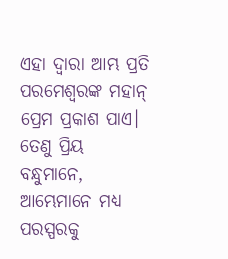ଏହା ଦ୍ୱାରା ଆମ୍ଭ ପ୍ରତି ପରମେଶ୍ୱରଙ୍କ ମହାନ୍ ପ୍ରେମ ପ୍ରକାଶ ପାଏ। ତେଣୁ ପ୍ରିୟ ବନ୍ଧୁମାନେ, ଆମ୍ଭେମାନେ ମଧ୍ୟ ପରସ୍ପରକୁ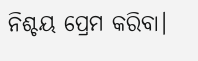ନିଶ୍ଚୟ ପ୍ରେମ କରିବା।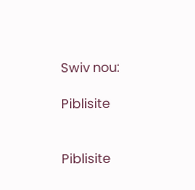Swiv nou:

Piblisite


Piblisite